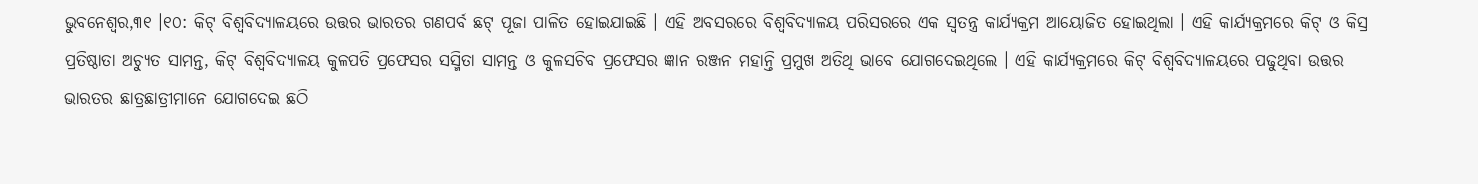ଭୁବନେଶ୍ଵର,୩୧ ।୧୦: କିଟ୍ ବିଶ୍ୱବିଦ୍ୟାଳୟରେ ଉତ୍ତର ଭାରତର ଗଣପର୍ବ ଛଟ୍ ପୂଜା ପାଳିତ ହୋଇଯାଇଛି । ଏହି ଅବସରରେ ବିଶ୍ୱବିଦ୍ୟାଳୟ ପରିସରରେ ଏକ ସ୍ୱତନ୍ତ୍ର କାର୍ଯ୍ୟକ୍ରମ ଆୟୋଜିତ ହୋଇଥିଲା । ଏହି କାର୍ଯ୍ୟକ୍ରମରେ କିଟ୍ ଓ କିସ୍ର ପ୍ରତିଷ୍ଠାତା ଅଚ୍ୟୁତ ସାମନ୍ତ, କିଟ୍ ବିଶ୍ୱବିଦ୍ୟାଳୟ କୁଳପତି ପ୍ରଫେସର ସସ୍ମିତା ସାମନ୍ତ ଓ କୁଳସଚିବ ପ୍ରଫେସର ଜ୍ଞାନ ରଞ୍ଜନ ମହାନ୍ତି ପ୍ରମୁଖ ଅତିଥି ଭାବେ ଯୋଗଦେଇଥିଲେ । ଏହି କାର୍ଯ୍ୟକ୍ରମରେ କିଟ୍ ବିଶ୍ୱବିଦ୍ୟାଳୟରେ ପଢୁଥିବା ଉତ୍ତର ଭାରତର ଛାତ୍ରଛାତ୍ରୀମାନେ ଯୋଗଦେଇ ଛଠି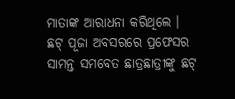ମାତାଙ୍କ ଆରାଧନା କରିଥିଲେ । ଛଟ୍ ପୂଜା ଅବସରରେ ପ୍ରଫେସର ସାମନ୍ତ ସମବେତ ଛାତ୍ରଛାତ୍ରୀଙ୍କୁ ଛଟ୍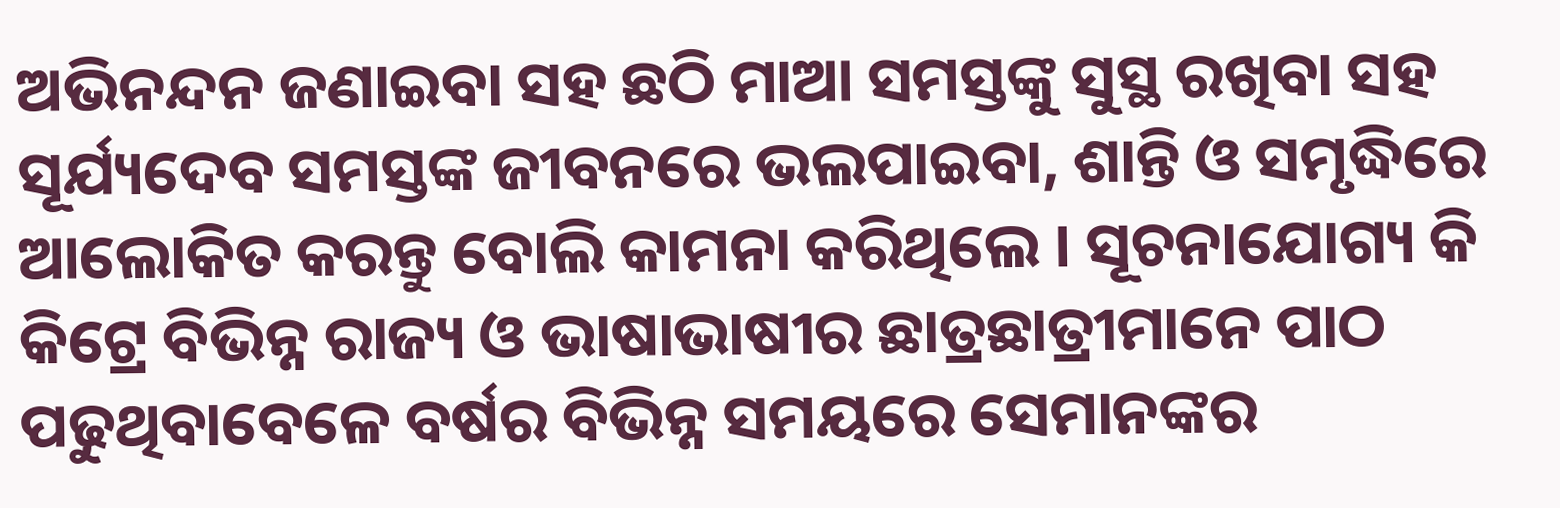ଅଭିନନ୍ଦନ ଜଣାଇବା ସହ ଛଠି ମାଆ ସମସ୍ତଙ୍କୁ ସୁସ୍ଥ ରଖିବା ସହ ସୂର୍ଯ୍ୟଦେବ ସମସ୍ତଙ୍କ ଜୀବନରେ ଭଲପାଇବା, ଶାନ୍ତି ଓ ସମୃଦ୍ଧିରେ ଆଲୋକିତ କରନ୍ତୁ ବୋଲି କାମନା କରିଥିଲେ । ସୂଚନାଯୋଗ୍ୟ କି କିଟ୍ରେ ବିଭିନ୍ନ ରାଜ୍ୟ ଓ ଭାଷାଭାଷୀର ଛାତ୍ରଛାତ୍ରୀମାନେ ପାଠ ପଢୁଥିବାବେଳେ ବର୍ଷର ବିଭିନ୍ନ ସମୟରେ ସେମାନଙ୍କର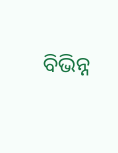ବିଭିନ୍ନ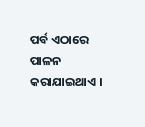ପର୍ବ ଏଠାରେ ପାଳନ କରାଯାଇଥାଏ ।